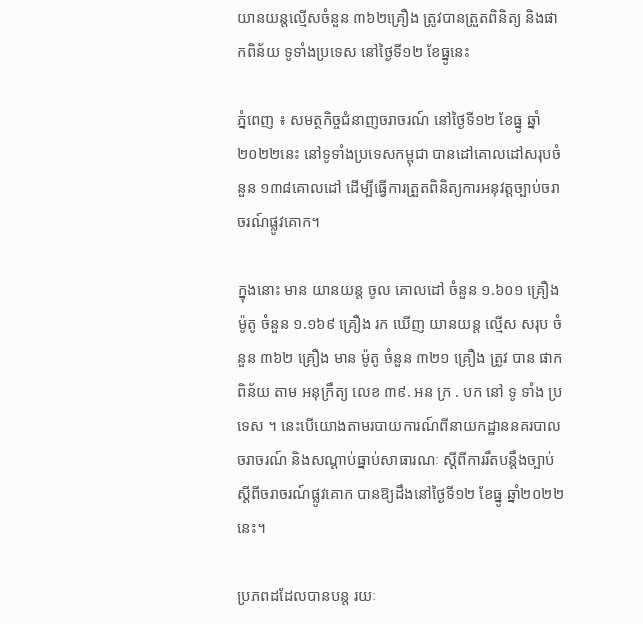យានយន្តល្មើសចំនួន ៣៦២គ្រឿង ត្រូវបានត្រួតពិនិត្យ និងផាកពិន័យ ទូទាំងប្រទេស នៅថ្ងៃទី១២ ខែធ្នូនេះ

ភ្នំពេញ ៖ សមត្ថកិច្ចជំនាញចរាចរណ៍ នៅថ្ងៃទី១២ ខែធ្នូ ឆ្នាំ២០២២នេះ នៅទូទាំងប្រទេសកម្ពុជា បានដៅគោលដៅសរុបចំនួន ១៣៨គោលដៅ ដើម្បីធ្វើការត្រួតពិនិត្យការអនុវត្តច្បាប់ចរាចរណ៍ផ្លូវគោក។

ក្នុងនោះ មាន យានយន្ត ចូល គោលដៅ ចំនួន ១.៦០១ គ្រឿង ម៉ូតូ ចំនួន ១.១៦៩ គ្រឿង រក ឃើញ យានយន្ត ល្មើស សរុប ចំនួន ៣៦២ គ្រឿង មាន ម៉ូតូ ចំនួន ៣២១ គ្រឿង ត្រូវ បាន ផាកពិន័យ តាម អនុក្រឹត្យ លេខ ៣៩. អន ក្រ . បក នៅ ទូ ទាំង ប្រទេស ។ នេះបើយោងតាមរបាយការណ៍ពីនាយកដ្ឋាននគរបាលចរាចរណ៍ និងសណ្តាប់ធ្នាប់សាធារណៈ ស្តីពីការរឹតបន្ដឹងច្បាប់ ស្ដីពីចរាចរណ៍ផ្លូវគោក បានឱ្យដឹងនៅថ្ងៃទី១២ ខែធ្នូ ឆ្នាំ២០២២នេះ។

ប្រភពដដែលបានបន្ត រយៈ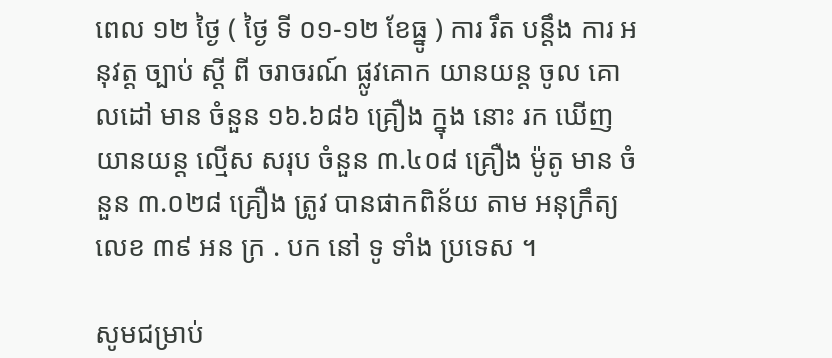ពេល ១២ ថ្ងៃ ( ថ្ងៃ ទី ០១-១២ ខែធ្នូ ) ការ រឹត បន្ដឹង ការ អនុវត្ត ច្បាប់ ស្ដី ពី ចរាចរណ៍ ផ្លូវគោក យានយន្ត ចូល គោលដៅ មាន ចំនួន ១៦.៦៨៦ គ្រឿង ក្នុង នោះ រក ឃើញ យានយន្ត ល្មើស សរុប ចំនួន ៣.៤០៨ គ្រឿង ម៉ូតូ មាន ចំនួន ៣.០២៨ គ្រឿង ត្រូវ បានផាកពិន័យ តាម អនុក្រឹត្យ លេខ ៣៩ អន ក្រ . បក នៅ ទូ ទាំង ប្រទេស ។

សូមជម្រាប់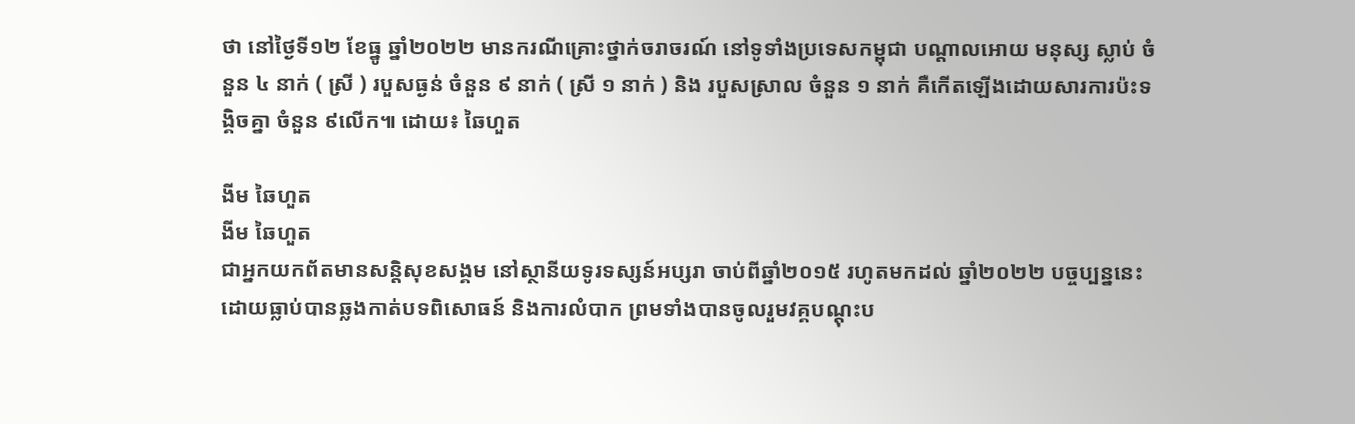ថា នៅថ្ងៃទី១២ ខែធ្នូ ឆ្នាំ២០២២ មានករណីគ្រោះថ្នាក់ចរាចរណ៍ នៅទូទាំងប្រទេសកម្ពុជា បណ្តាលអោយ មនុស្ស ស្លាប់ ចំនួន ៤ នាក់ ( ស្រី ) របួសធ្ងន់ ចំនួន ៩ នាក់ ( ស្រី ១ នាក់ ) និង របួសស្រាល ចំនួន ១ នាក់ គឺកើតឡើងដោយសារការប៉ះទង្គិចគ្នា ចំនួន ៩លើក៕ ដោយ៖ ឆៃហួត

ងីម ឆៃហួត
ងីម ឆៃហួត
ជាអ្នកយកព័តមានសន្តិសុខសង្គម នៅស្ថានីយទូរទស្សន៍អប្សរា ចាប់ពីឆ្នាំ២០១៥ រហូតមកដល់ ឆ្នាំ២០២២ បច្ចប្បន្ននេះ ដោយធ្លាប់បានឆ្លងកាត់បទពិសោធន៍ និងការលំបាក ព្រមទាំងបានចូលរួមវគ្គបណ្ដុះប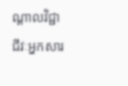ណ្ដាលវិជ្ជាជីវៈអ្នកសារ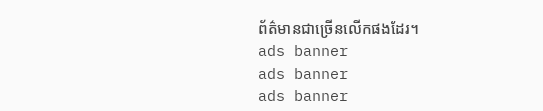ព័ត៌មានជាច្រើនលើកផងដែរ។
ads banner
ads banner
ads banner